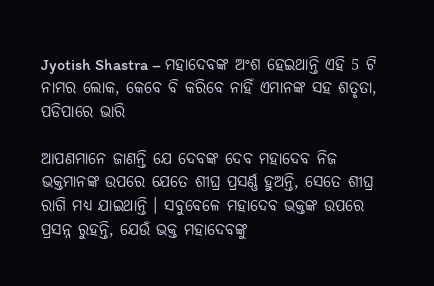Jyotish Shastra – ମହାଦେବଙ୍କ ଅଂଶ ହେଇଥାନ୍ତି ଏହି 5 ଟି ନାମର ଲୋକ, କେବେ ବି କରିବେ ନାହିଁ ଏମାନଙ୍କ ସହ ଶତୃତା, ପଡିପାରେ ଭାରି

ଆପଣମାନେ ଜାଣନ୍ତି ଯେ ଦେବଙ୍କ ଦେବ ମହାଦେବ ନିଜ ଭକ୍ତମାନଙ୍କ ଉପରେ ଯେତେ ଶୀଘ୍ର ପ୍ରସର୍ଣ୍ଣ ହୁଅନ୍ତି, ସେତେ ଶୀଘ୍ର ରାଗି ମଧ୍ୟ ଯାଇଥାନ୍ତି । ସବୁବେଳେ ମହାଦେବ ଭକ୍ତଙ୍କ ଉପରେ ପ୍ରସନ୍ନ ରୁହନ୍ତି, ଯେଉଁ ଭକ୍ତ ମହାଦେବଙ୍କୁ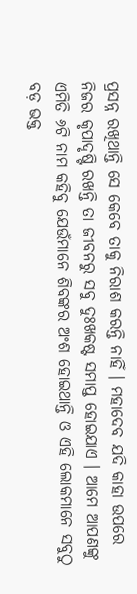ପ୍ରସନ୍ନ ରଖିଥାନ୍ତି ସେ କେବେ ତାକୁ ନିରାଶ କରନ୍ତି ନାହିଁ । ମହାଦେବ ଯଦି କାହା ଉପରେ ନିଜର କୃପାଦୃଷ୍ଟି ରଖନ୍ତି ତା ଜୀବନରୁ ସବୁ ଦୁଃଖକଷ୍ଟ ସମାପ୍ତ ହୋଇଯାଏ । ଆମେ ଆପଣଙ୍କୁ ଏମିତି ୬ଟି ନାମ କହିବୁ ଯେଉଁମାନେ ଶିବଙ୍କର ଅଂଶ ହୋଇଥାନ୍ତି ଓ ଏହି ଲୋକମାନେ ସବୁଠୁ ବଡ଼ ଭକ୍ତ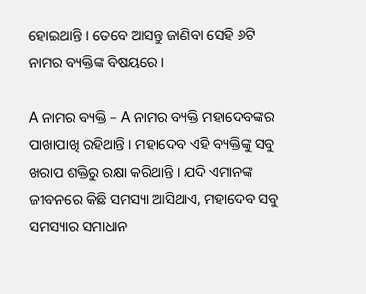ହୋଇଥାନ୍ତି । ତେବେ ଆସନ୍ତୁ ଜାଣିବା ସେହି ୬ଟି ନାମର ବ୍ୟକ୍ତିଙ୍କ ବିଷୟରେ ।

A ନାମର ବ୍ୟକ୍ତି – A ନାମର ବ୍ୟକ୍ତି ମହାଦେବଙ୍କର ପାଖାପାଖି ରହିଥାନ୍ତି । ମହାଦେବ ଏହି ବ୍ୟକ୍ତିଙ୍କୁ ସବୁ ଖରାପ ଶକ୍ତିରୁ ରକ୍ଷା କରିଥାନ୍ତି । ଯଦି ଏମାନଙ୍କ ଜୀବନରେ କିଛି ସମସ୍ୟା ଆସିଥାଏ, ମହାଦେବ ସବୁ ସମସ୍ୟାର ସମାଧାନ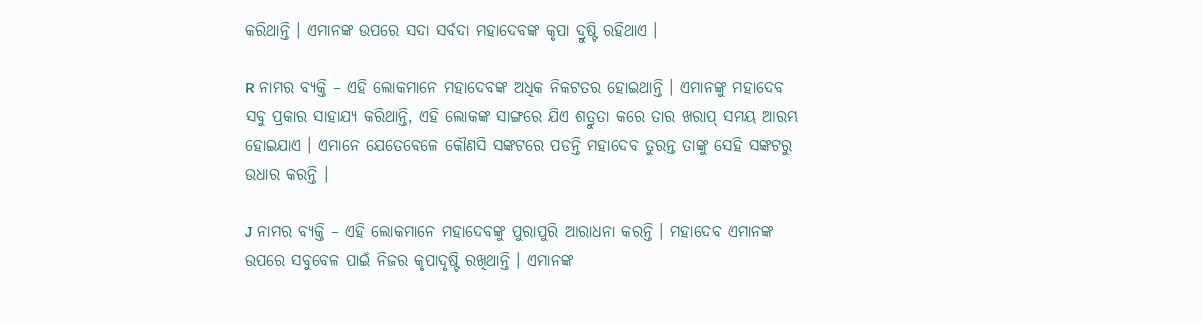କରିଥାନ୍ତି । ଏମାନଙ୍କ ଉପରେ ସଦା ସର୍ବଦା ମହାଦେବଙ୍କ କୃପା ଦ୍ରୁଷ୍ଟି ରହିଥାଏ ।

R ନାମର ବ୍ୟକ୍ତି – ଏହି ଲୋକମାନେ ମହାଦେବଙ୍କ ଅଧିକ ନିକଟତର ହୋଇଥାନ୍ତି । ଏମାନଙ୍କୁ ମହାଦେବ ସବୁ ପ୍ରକାର ସାହାଯ୍ୟ କରିଥାନ୍ତି, ଏହି ଲୋକଙ୍କ ସାଙ୍ଗରେ ଯିଏ ଶତ୍ରୁତା କରେ ତାର ଖରାପ୍ ସମୟ ଆରମ୍ଭ ହୋଇଯାଏ । ଏମାନେ ଯେତେବେଳେ କୌଣସି ସଙ୍କଟରେ ପଡନ୍ତି ମହାଦେବ ତୁରନ୍ତ ତାଙ୍କୁ ସେହି ସଙ୍କଟରୁ ଉଧାର କରନ୍ତି ।

J ନାମର ବ୍ୟକ୍ତି – ଏହି ଲୋକମାନେ ମହାଦେବଙ୍କୁ ପୁରାପୁରି ଆରାଧନା କରନ୍ତି । ମହାଦେବ ଏମାନଙ୍କ ଉପରେ ସବୁବେଳ ପାଇଁ ନିଜର କୃପାଦୃଷ୍ଟି ରଖିଥାନ୍ତି । ଏମାନଙ୍କ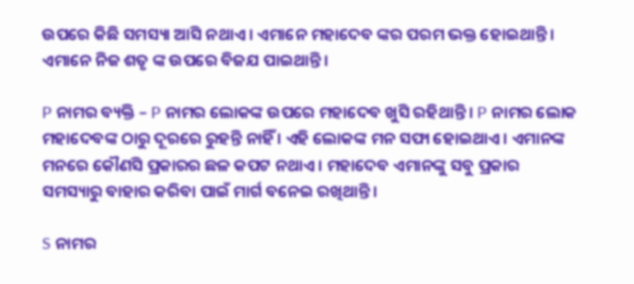ଉପରେ କିଛି ସମସ୍ୟା ଆସି ନଥାଏ । ଏମାନେ ମହାଦେବ ଙ୍କର ପରମ ଭକ୍ତ ହୋଇଥାନ୍ତି । ଏମାନେ ନିଜ ଶତୃ ଙ୍କ ଉପରେ ବିଜଯ ପାଇଥାନ୍ତି ।

P ନାମର ବ୍ୟକ୍ତି – P ନାମର ଲୋକଙ୍କ ଉପରେ ମହାଦେବ ଖୁସି ରହିଥାନ୍ତି । P ନାମର ଲୋକ ମହାଦେବଙ୍କ ଠାରୁ ଦୂରରେ ରୁହନ୍ତି ନାହିଁ । ଏହି ଲୋକଙ୍କ ମନ ସଫା ହୋଇଥାଏ । ଏମାନଙ୍କ ମନରେ କୌଣସି ପ୍ରକାରର ଛଳ କପଟ ନଥାଏ । ମହାଦେବ ଏମାନଙ୍କୁ ସବୁ ପ୍ରକାର ସମସ୍ୟାରୁ ବାହାର କରିବା ପାଇଁ ମାର୍ଗ ବନେଇ ରଖିଥାନ୍ତି ।

S ନାମର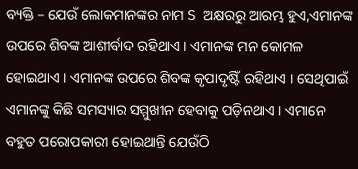ବ୍ୟକ୍ତି – ଯେଉଁ ଲୋକମାନଙ୍କର ନାମ S ଅକ୍ଷରରୁ ଆରମ୍ଭ ହୁଏ,ଏମାନଙ୍କ ଉପରେ ଶିବଙ୍କ ଆଶୀର୍ବାଦ ରହିଥାଏ । ଏମାନଙ୍କ ମନ କୋମଳ ହୋଇଥାଏ । ଏମାନଙ୍କ ଉପରେ ଶିବଙ୍କ କୃପାଦୃଷ୍ଟିଁ ରହିଥାଏ । ସେଥିପାଇଁ ଏମାନଙ୍କୁ କିଛି ସମସ୍ୟାର ସମ୍ମୁଖୀନ ହେବାକୁ ପଡ଼ିନଥାଏ । ଏମାନେ ବହୁତ ପରୋପକାରୀ ହୋଇଥାନ୍ତି ଯେଉଁଠି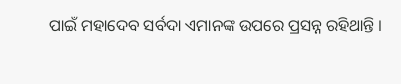ପାଇଁ ମହାଦେବ ସର୍ବଦା ଏମାନଙ୍କ ଉପରେ ପ୍ରସନ୍ନ ରହିଥାନ୍ତି ।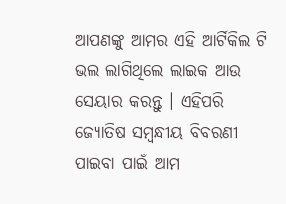ଆପଣଙ୍କୁ ଆମର ଏହି ଆର୍ଟିକିଲ ଟି ଭଲ ଲାଗିଥିଲେ ଲାଇକ ଆଉ ସେୟାର କରନ୍ତୁ । ଏହିପରି ଜ୍ଯୋତିଷ ସମ୍ବନ୍ଧୀୟ ବିବରଣୀ ପାଇବା ପାଇଁ ଆମ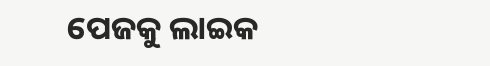ପେଜକୁ ଲାଇକ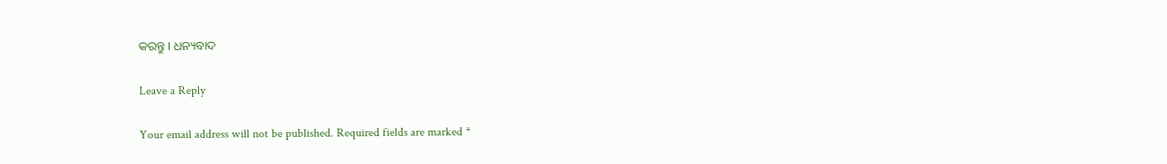କରନ୍ତୁ । ଧନ୍ୟବାଦ

Leave a Reply

Your email address will not be published. Required fields are marked *